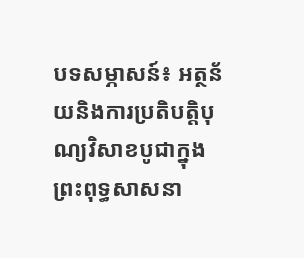បទសម្ភាសន៍៖ អត្ថន័យនិងការប្រតិបត្តិបុណ្យវិសាខបូជាក្នុងព្រះពុទ្ធសាសនា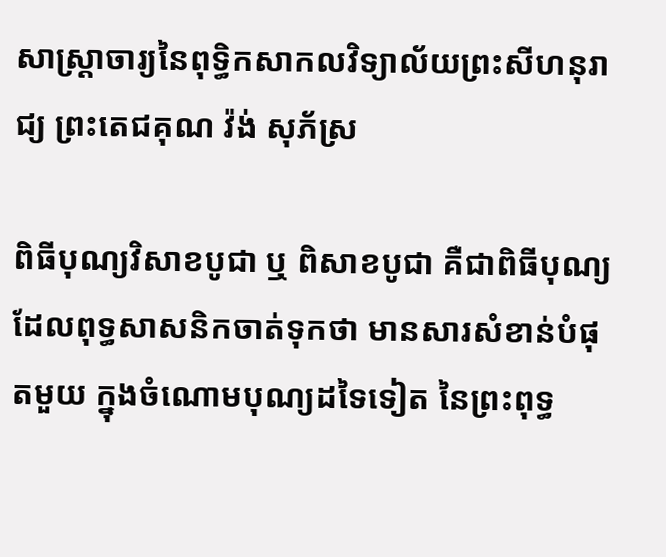សាស្រ្តាចារ្យនៃពុទ្ធិកសាកលវិទ្យាល័យព្រះសីហនុរាជ្យ ព្រះតេជគុណ វ៉ង់ សុភ័ស្រ

ពិធីបុណ្យវិសាខបូជា ឬ ពិសាខបូជា គឺជាពិធីបុណ្យដែលពុទ្ធសាសនិកចាត់ទុកថា មានសារសំខាន់បំផុតមួយ ក្នុងចំណោមបុណ្យដទៃទៀត នៃព្រះពុទ្ធ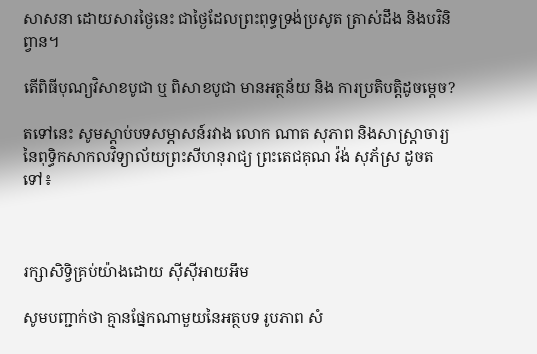សាសនា ដោយសារថ្ងៃនេះ ជាថ្ងៃដែលព្រះពុទ្ធទ្រង់ប្រសូត ត្រាស់ដឹង និងបរិនិព្វាន។

តើពិធីបុណ្យវិសាខបូជា ឬ ពិសាខបូជា មានអត្ថន័យ និង ការប្រតិបត្តិដូចម្តេច?

តទៅនេះ សូមស្តាប់បទសម្ភាសន៍រវាង លោក ណាត សុភាព និងសាស្រ្តាចារ្យនៃពុទ្ធិកសាកលវិទ្យាល័យព្រះសីហនុរាជ្យ ព្រះតេជគុណ វ៉ង់ សុភ័ស្រ ដូចតទៅ៖



រក្សាសិទ្វិគ្រប់យ៉ាងដោយ ស៊ីស៊ីអាយអឹម

សូមបញ្ជាក់ថា គ្មានផ្នែកណាមួយនៃអត្ថបទ រូបភាព សំ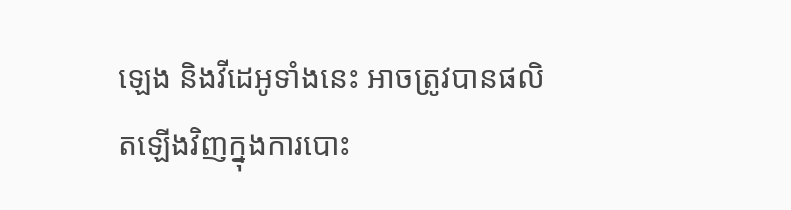ឡេង និងវីដេអូទាំងនេះ អាចត្រូវបានផលិតឡើងវិញក្នុងការបោះ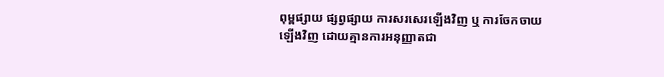ពុម្ពផ្សាយ ផ្សព្វផ្សាយ ការសរសេរឡើងវិញ ឬ ការចែកចាយឡើងវិញ ដោយគ្មានការអនុញ្ញាតជា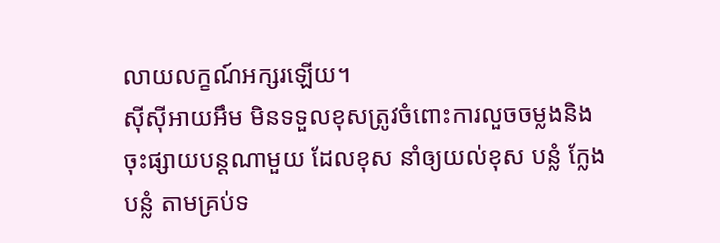លាយលក្ខណ៍អក្សរឡើយ។
ស៊ីស៊ីអាយអឹម មិនទទួលខុសត្រូវចំពោះការលួចចម្លងនិងចុះផ្សាយបន្តណាមួយ ដែលខុស នាំឲ្យយល់ខុស បន្លំ ក្លែងបន្លំ តាមគ្រប់ទ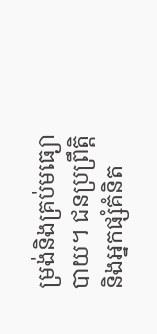ម្រង់និងគ្រប់មធ្យោបាយ។ ជនប្រព្រឹត្តិ និងអ្នកផ្សំគំនិត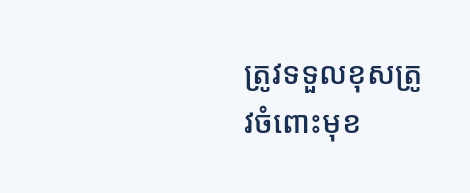ត្រូវទទួលខុសត្រូវចំពោះមុខ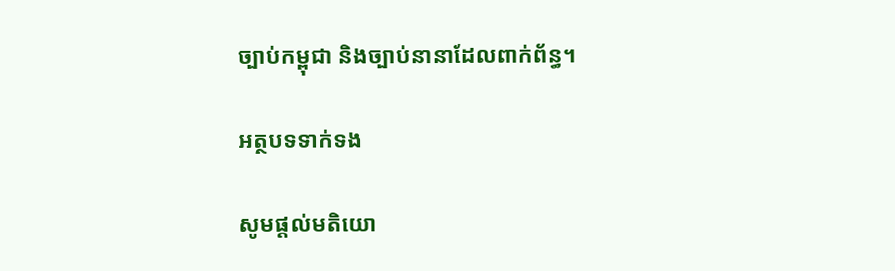ច្បាប់កម្ពុជា និងច្បាប់នានាដែលពាក់ព័ន្ធ។

អត្ថបទទាក់ទង

សូមផ្ដល់មតិយោ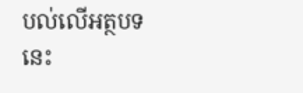បល់លើអត្ថបទនេះ